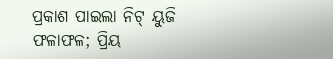ପ୍ରକାଶ ପାଇଲା ନିଟ୍ ୟୁଜି ଫଳାଫଳ; ପ୍ରିୟ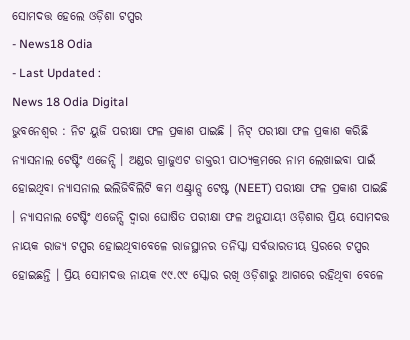ସୋମଦତ୍ତ ହେଲେ ଓଡ଼ିଶା ଟପ୍ପର
- News18 Odia
- Last Updated :
News 18 Odia Digital
ଭୁବନେଶ୍ୱର : ନିଟ ୟୁଜି ପରୀକ୍ଷା ଫଳ ପ୍ରକାଶ ପାଇଛି । ନିଟ୍ ପରୀକ୍ଷା ଫଳ ପ୍ରକାଶ କରିଛି ନ୍ୟାସନାଲ ଟେଷ୍ଟିଂ ଏଜେନ୍ସି । ଅଣ୍ଡର ଗ୍ରାଜୁଏଟ ଡାକ୍ତରୀ ପାଠ୍ୟକ୍ରମରେ ନାମ ଲେଖାଇବା ପାଇଁ ହୋଇଥିବା ନ୍ୟାସନାଲ ଇଲିଜିବିଲିଟି କମ ଏଣ୍ଟ୍ରାନ୍ସ ଟେଷ୍ଟ (NEET) ପରୀକ୍ଷା ଫଳ ପ୍ରକାଶ ପାଇଛି । ନ୍ୟାସନାଲ ଟେଷ୍ଟିଂ ଏଜେନ୍ସି ଦ୍ଵାରା ଘୋଷିତ ପରୀକ୍ଷା ଫଳ ଅନୁଯାୟୀ ଓଡ଼ିଶାର ପ୍ରିୟ ସୋମଦତ୍ତ ନାୟକ ରାଜ୍ୟ ଟପ୍ପର ହୋଇଥିବାବେଳେ ରାଜସ୍ଥାନର ତନିସ୍କା ସର୍ବଭାରତୀୟ ସ୍ତରରେ ଟପ୍ପର ହୋଇଛନ୍ତି । ପ୍ରିୟ ସୋମଦତ୍ତ ନାୟକ ୯୯.୯୯ ସ୍କୋର ରଖି ଓଡ଼ିଶାରୁ ଆଗରେ ରହିଥିବା ବେଳେ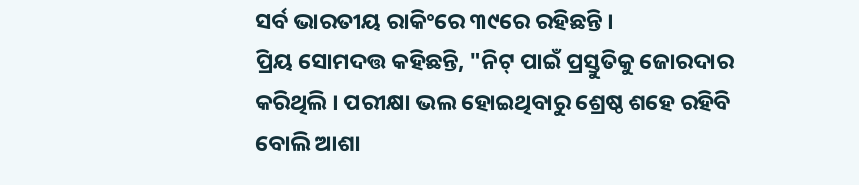ସର୍ବ ଭାରତୀୟ ରାକିଂରେ ୩୯ରେ ରହିଛନ୍ତି ।
ପ୍ରିୟ ସୋମଦତ୍ତ କହିଛନ୍ତି, "ନିଟ୍ ପାଇଁ ପ୍ରସ୍ତୁତିକୁ ଜୋରଦାର କରିଥିଲି । ପରୀକ୍ଷା ଭଲ ହୋଇଥିବାରୁ ଶ୍ରେଷ୍ଠ ଶହେ ରହିବି ବୋଲି ଆଶା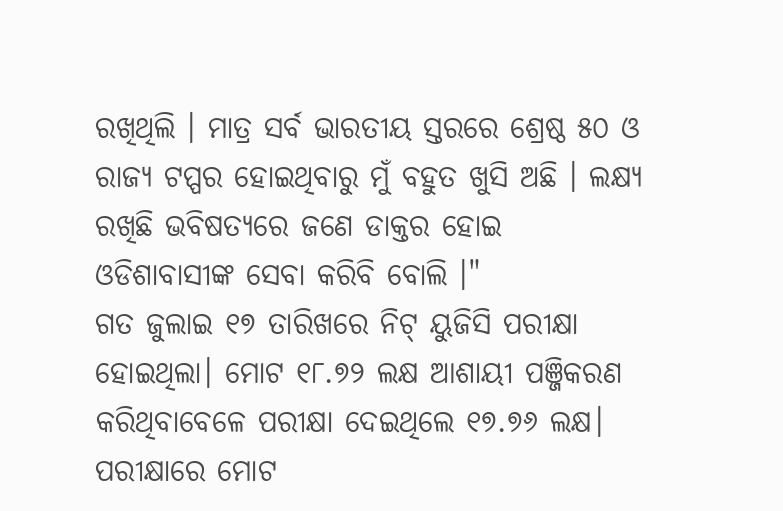ରଖିଥିଲି । ମାତ୍ର ସର୍ବ ଭାରତୀୟ ସ୍ତରରେ ଶ୍ରେଷ୍ଠ ୫୦ ଓ ରାଜ୍ୟ ଟପ୍ପର ହୋଇଥିବାରୁ ମୁଁ ବହୁତ ଖୁସି ଅଛି । ଲକ୍ଷ୍ୟ ରଖିଛି ଭବିଷତ୍ୟରେ ଜଣେ ଡାକ୍ତର ହୋଇ ଓଡିଶାବାସୀଙ୍କ ସେବା କରିବି ବୋଲି ।"
ଗତ ଜୁଲାଇ ୧୭ ତାରିଖରେ ନିଟ୍ ୟୁଜିସି ପରୀକ୍ଷା ହୋଇଥିଲା। ମୋଟ ୧୮.୭୨ ଲକ୍ଷ ଆଶାୟୀ ପଞ୍ଜିକରଣ କରିଥିବାବେଳେ ପରୀକ୍ଷା ଦେଇଥିଲେ ୧୭.୭୬ ଲକ୍ଷ। ପରୀକ୍ଷାରେ ମୋଟ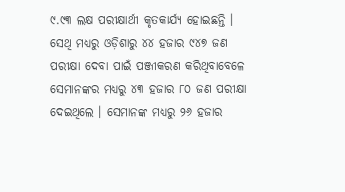୯.୯୩ ଲକ୍ଷ ପରୀକ୍ଷାର୍ଥୀ କୃତକାର୍ଯ୍ୟ ହୋଇଛନ୍ତି । ସେଥି ମଧ୍ୟରୁ ଓଡ଼ିଶାରୁ ୪୪ ହଜାର ୯୪୭ ଜଣ ପରୀକ୍ଷା ଦେବା ପାଇଁ ପଞ୍ଜୀକରଣ କରିଥିବାବେଳେ ସେମାନଙ୍କର ମଧ୍ୟରୁ ୪୩ ହଜାର ୮୦ ଜଣ ପରୀକ୍ଷା ଦେଇଥିଲେ । ସେମାନଙ୍କ ମଧ୍ୟରୁ ୨୬ ହଜାର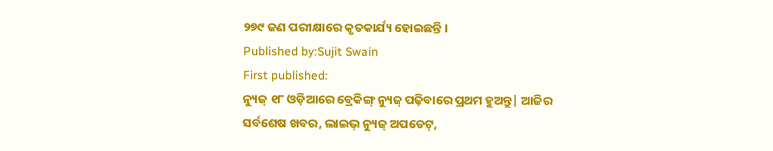୨୭୯ ଜଣ ପରୀକ୍ଷାରେ କୃତକାର୍ଯ୍ୟ ହୋଇଛନ୍ତି ।
Published by:Sujit Swain
First published:
ନ୍ୟୁଜ୍ ୧୮ ଓଡ଼ିଆରେ ବ୍ରେକିଙ୍ଗ୍ ନ୍ୟୁଜ୍ ପଢ଼ିବାରେ ପ୍ରଥମ ହୁଅନ୍ତୁ| ଆଜିର ସର୍ବଶେଷ ଖବର, ଲାଇଭ୍ ନ୍ୟୁଜ୍ ଅପଡେଟ୍,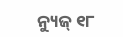ନ୍ୟୁଜ୍ ୧୮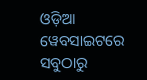ଓଡ଼ିଆ ୱେବସାଇଟରେ ସବୁଠାରୁ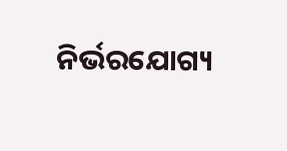ନିର୍ଭରଯୋଗ୍ୟ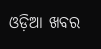ଓଡ଼ିଆ ଖବର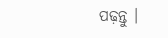ପଢ଼ନ୍ତୁ ।